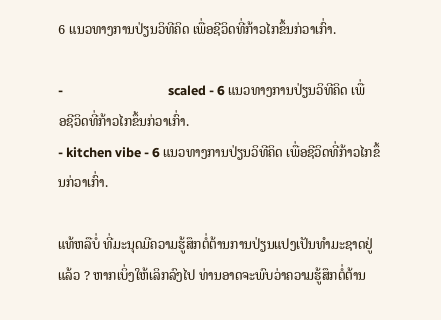6 ແນວທາງການປ່ຽນວິທີຄິດ ເພື່ອຊີວິດທີ່ກ້າວໄກຂຶ້ນກ່ວາເກົ່າ.

-                                   scaled - 6 ແນວທາງການປ່ຽນວິທີຄິດ ເພື່ອຊີວິດທີ່ກ້າວໄກຂຶ້ນກ່ວາເກົ່າ.
- kitchen vibe - 6 ແນວທາງການປ່ຽນວິທີຄິດ ເພື່ອຊີວິດທີ່ກ້າວໄກຂຶ້ນກ່ວາເກົ່າ.

ແທ້ຫລືບໍ່ ທີ່ມະນຸດມີຄວາມຮູ້ສຶກຕໍ່ຕ້ານການປ່ຽນແປງເປັນທຳມະຊາດຢູ່ແລ້ວ ? ຫາກເບິ່ງໃຫ້ເລິກລົງໄປ ທ່ານອາດຈະພົບວ່າຄວາມຮູ້ສຶກຕໍ່ຕ້ານ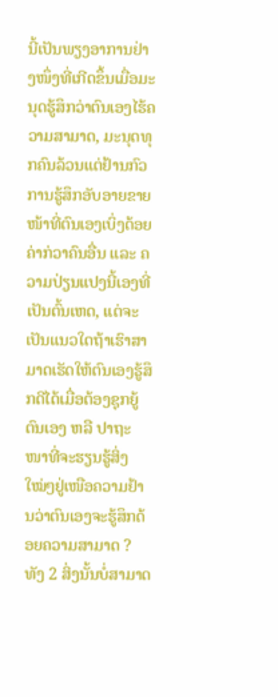ນີ້ເປັນພຽງອາການຢ່າງໜຶ່ງທີ່ເກີດຂຶ້ນເມື່ອມະນຸດຮູ້ສຶກວ່າຕົນເອງໄຮ້ຄວາມສາມາດ, ມະນຸດທຸກຄົນລ້ວນແຕ່ຢ້ານກົວການຮູ້ສຶກອັບອາຍຂາຍໜ້າທີ່ຕົນເອງເບິ່ງດ້ອຍຄ່າກ່ວາຄົນອື່ນ ແລະ ຄວາມປ່ຽນແປງນີ້ເອງທີ່ເປັນຕົ້ນເຫດ, ແຕ່ຈະເປັນແນວໃດຖ້າເຮົາສາມາດເຮັດໃຫ້ຕົນເອງຮູ້ສຶກດີໄດ້ເມື່ອຕ້ອງຊຸກຍູ້ຕົນເອງ ຫລື ປາຖະໜາທີ່ຈະຮຽນຮູ້ສິ່ງໃໝ່ໆຢູ່ເໜືອຄວາມຢ້ານວ່າຕົນເອງຈະຮູ້ສຶກດ້ອຍຄວາມສາມາດ ? ທັງ 2 ສິ່ງນັ້ນບໍ່ສາມາດ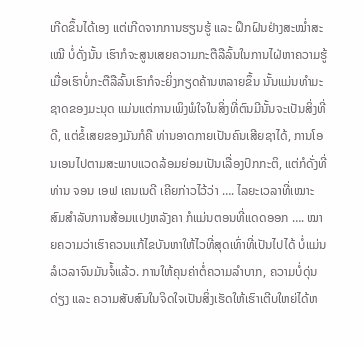ເກີດຂຶ້ນໄດ້ເອງ ແຕ່ເກີດຈາກການຮຽນຮູ້ ແລະ ຝຶກຝົນຢ່າງສະໝໍ່າສະເໝີ ບໍ່ດັ່ງນັ້ນ ເຮົາກໍຈະສູນເສຍຄວາມກະຕືລືລົ້ນໃນການໄຝ່ຫາຄວາມຮູ້ ເມື່ອເຮົາບໍ່ກະຕືລືລົ້ນເຮົາກໍຈະຍິ່ງກຽດຄ້ານຫລາຍຂຶ້ນ ນັ້ນແມ່ນທຳມະຊາດຂອງມະນຸດ ແມ່ນແຕ່ການເພິງພໍໃຈໃນສິ່ງທີ່ຕົນມີນັ້ນຈະເປັນສິ່ງທີ່ດີ, ແຕ່ຂໍ້ເສຍຂອງມັນກໍຄື ທ່ານອາດກາຍເປັນຄົນເສີຍຊາໄດ້, ການໂອນເອນໄປຕາມສະພາບແວດລ້ອມຍ່ອມເປັນເລື່ອງປົກກະຕິ, ແຕ່ກໍດັ່ງທີ່ທ່ານ ຈອນ ເອຟ ເຄນເນດີ ເຄີຍກ່າວໄວ້ວ່າ …. ໄລຍະເວລາທີ່ເໝາະສົມສຳລັບການສ້ອມແປງຫລັງຄາ ກໍແມ່ນຕອນທີ່ແດດອອກ …. ໝາຍຄວາມວ່າເຮົາຄວນແກ້ໄຂບັນຫາໃຫ້ໄວທີ່ສຸດເທົ່າທີ່ເປັນໄປໄດ້ ບໍ່ແມ່ນລໍເວລາຈົນມັນຈໍ້ແລ້ວ. ການໃຫ້ຄຸນຄ່າຕໍ່ຄວາມລຳບາກ, ຄວາມບໍ່ດຸ່ນດ່ຽງ ແລະ ຄວາມສັບສົນໃນຈິດໃຈເປັນສິ່ງເຮັດໃຫ້ເຮົາເຕີບໃຫຍ່ໄດ້ຫ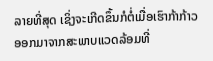ລາຍທີ່ສຸດ ເຊິ່ງຈະເກີດຂຶ້ນກໍຕໍ່ເມື່ອເຮົາກ້າກ້າວອອກມາຈາກສະພາບແວດລ້ອມທີ່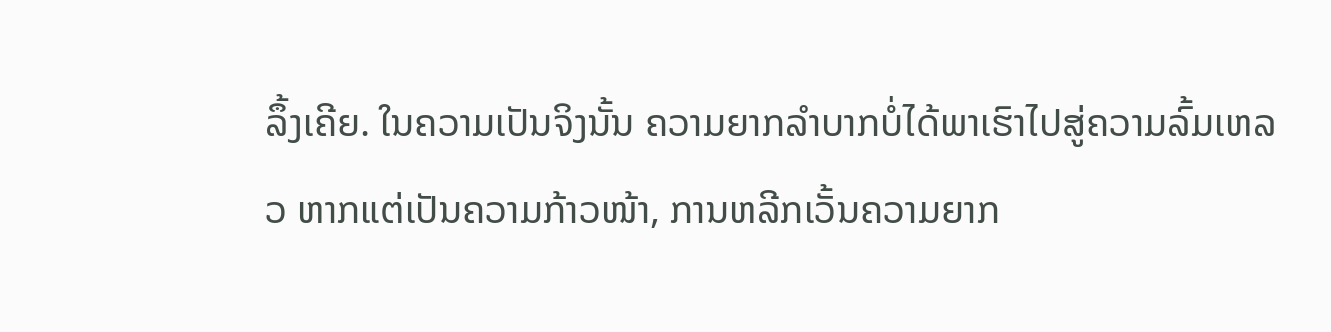ລຶ້ງເຄີຍ. ໃນຄວາມເປັນຈິງນັ້ນ ຄວາມຍາກລຳບາກບໍ່ໄດ້ພາເຮົາໄປສູ່ຄວາມລົ້ມເຫລວ ຫາກແຕ່ເປັນຄວາມກ້າວໜ້າ, ການຫລີກເວັ້ນຄວາມຍາກ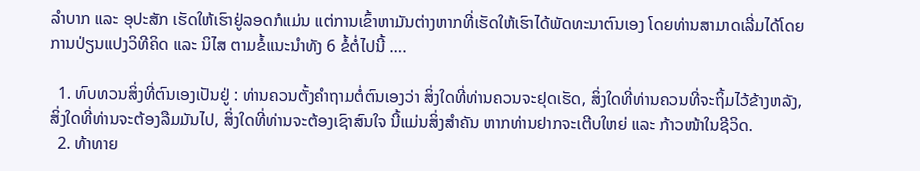ລຳບາກ ແລະ ອຸປະສັກ ເຮັດໃຫ້ເຮົາຢູ່ລອດກໍແມ່ນ ແຕ່ການເຂົ້າຫາມັນຕ່າງຫາກທີ່ເຮັດໃຫ້ເຮົາໄດ້ພັດທະນາຕົນເອງ ໂດຍທ່ານສາມາດເລີ່ມໄດ້ໂດຍການປ່ຽນແປງວິທີຄິດ ແລະ ນິໄສ ຕາມຂໍ້ແນະນຳທັງ 6 ຂໍ້ຕໍ່ໄປນີ້ ….

  1. ທົບທວນສິ່ງທີ່ຕົນເອງເປັນຢູ່ : ທ່ານຄວນຕັ້ງຄຳຖາມຕໍ່ຕົນເອງວ່າ ສິ່ງໃດທີ່ທ່ານຄວນຈະຢຸດເຮັດ, ສິ່ງໃດທີ່ທ່ານຄວນທີ່ຈະຖິ້ມໄວ້ຂ້າງຫລັງ, ສິ່ງໃດທີ່ທ່ານຈະຕ້ອງລືມມັນໄປ, ສິ່ງໃດທີ່ທ່ານຈະຕ້ອງເຊົາສົນໃຈ ນີ້ແມ່ນສິ່ງສຳຄັນ ຫາກທ່ານຢາກຈະເຕີບໃຫຍ່ ແລະ ກ້າວໜ້າໃນຊີວິດ.
  2. ທ້າທາຍ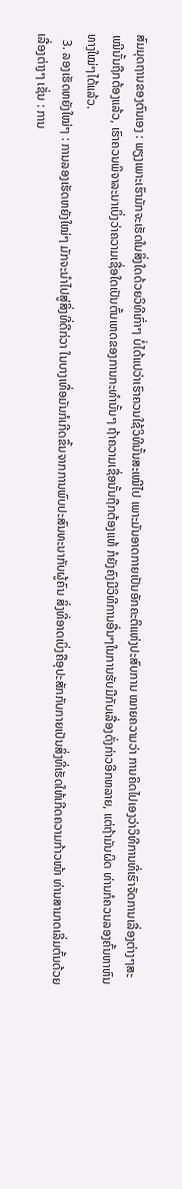ສົມມຸດຖານຂອງຕົນເອງ : ພຽງເພາະເຮົາມັກຈະເຮັດໃນສິ່ງໃດດ້ວຍວິທີເກົ່າໆ ບໍ່ໄດ້ແປວ່າເຮົາຄວນໃຊ້ວິທີນັ້ນສະເໝີໄປ ເພາະມັນອາດກາຍເປັນອັກຄະຕິແຫ່ງປະສົບການ ໝາຍຄວາມວ່າ ການຄິດໄປເອງວ່າວິທີການທີ່ເຮົາຈັດການເລື່ອງຕ່າງໆສະເໝີນັ້ນຖືກຕ້ອງແລ້ວ, ເຮົາຄວນພິຈາລະນາເບິ່ງວ່າຄວາມເຊື່ອໃດເປັນຕົ້ນເຫດຂອງການກະທຳນັ້ນໆ ຖ້າຄວາມເຊື່ອນັ້ນຖືກຕ້ອງແທ້ ກໍຍັງຄົງມີວິທີການອື່ນໆໃນການຮັບມືກັບເລື່ອງດັ່ງກ່າວອີກຫລາຍ, ແຕ່ຖ້າມັນຜິດ ທ່ານກໍຄວນລອງຄົ້ນຫາຫົນທາງໃໝ່ໆໄດ້ແລ້ວ.
  3. ລອງເຮັດຫຍັງໃໝ່ໆ : ການລອງເຮັດຫຍັງໃໝ່ໆ ມັກຈະນຳໄປສູ່ສິ່ງທີ່ດີກ່ວາ ໃນບາງເທື່ອມັນກໍເກີດຂຶ້ນຈາກການພົບປະສົນທະນາກັບຜູ້ຄົນ ສິ່ງທີ່ອາດເບິ່ງຄືອຸປະສັກກັບກາຍເປັນສິ່ງທີ່ເຮັດໃຫ້ເກີດຄວາມກ້າວໜ້າ ທ່ານສາມາດເລີ່ມຕົ້ນດ້ວຍເລື່ອງຕ່າງໆ ເຊັ່ນ : ການ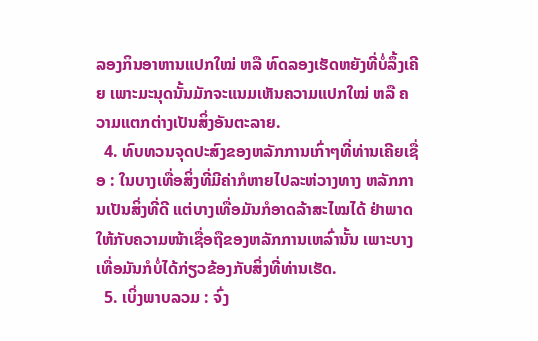ລອງກິນອາຫານແປກໃໝ່ ຫລື ທົດລອງເຮັດຫຍັງທີ່ບໍ່ລຶ້ງເຄີຍ ເພາະມະນຸດນັ້ນມັກຈະແນມເຫັນຄວາມແປກໃໝ່ ຫລື ຄວາມແຕກຕ່າງເປັນສິ່ງອັນຕະລາຍ.
  4. ທົບທວນຈຸດປະສົງຂອງຫລັກການເກົ່າໆທີ່ທ່ານເຄີຍເຊື່ອ : ໃນບາງເທື່ອສິ່ງທີ່ມີຄ່າກໍຫາຍໄປລະຫ່ວາງທາງ ຫລັກການເປັນສິ່ງທີ່ດີ ແຕ່ບາງເທື່ອມັນກໍອາດລ້າສະໄໝໄດ້ ຢ່າພາດໃຫ້ກັບຄວາມໜ້າເຊື່ອຖືຂອງຫລັກການເຫລົ່ານັ້ນ ເພາະບາງເທື່ອມັນກໍບໍ່ໄດ້ກ່ຽວຂ້ອງກັບສິ່ງທີ່ທ່ານເຮັດ.
  5. ເບິ່ງພາບລວມ : ຈົ່ງ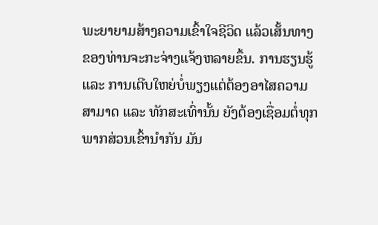ພະຍາຍາມສ້າງຄວາມເຂົ້າໃຈຊີວິດ ແລ້ວເສັ້ນທາງຂອງທ່ານຈະກະຈ່າງແຈ້ງຫລາຍຂຶ້ນ. ການຮຽນຮູ້ ແລະ ການເຕີບໃຫຍ່ບໍ່ພຽງແຕ່ຕ້ອງອາໄສຄວາມສາມາດ ແລະ ທັກສະເທົ່ານັ້ນ ຍັງຕ້ອງເຊື່ອມຕໍ່ທຸກພາກສ່ວນເຂົ້ານຳກັນ ມັນ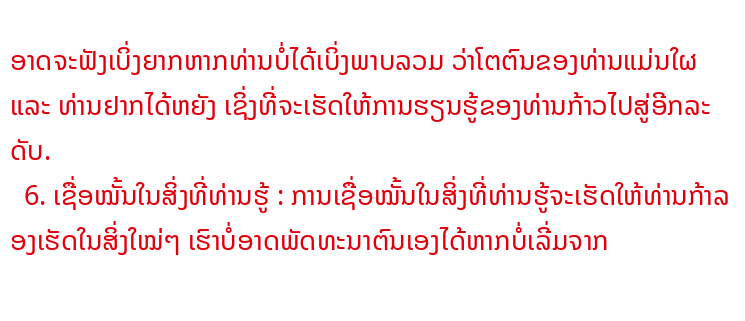ອາດຈະຟັງເບິ່ງຍາກຫາກທ່ານບໍ່ໄດ້ເບິ່ງພາບລວມ ວ່າໂຕຕົນຂອງທ່ານແມ່ນໃຜ ແລະ ທ່ານຢາກໄດ້ຫຍັງ ເຊິ່ງທີ່ຈະເຮັດໃຫ້ການຮຽນຮູ້ຂອງທ່ານກ້າວໄປສູ່ອີກລະດັບ.
  6. ເຊື່ອໝັ້ນໃນສິ່ງທີ່ທ່ານຮູ້ : ການເຊື່ອໝັ້ນໃນສິ່ງທີ່ທ່ານຮູ້ຈະເຮັດໃຫ້ທ່ານກ້າລອງເຮັດໃນສິ່ງໃໝ່ໆ ເຮົາບໍ່ອາດພັດທະນາຕົນເອງໄດ້ຫາກບໍ່ເລີ່ມຈາກ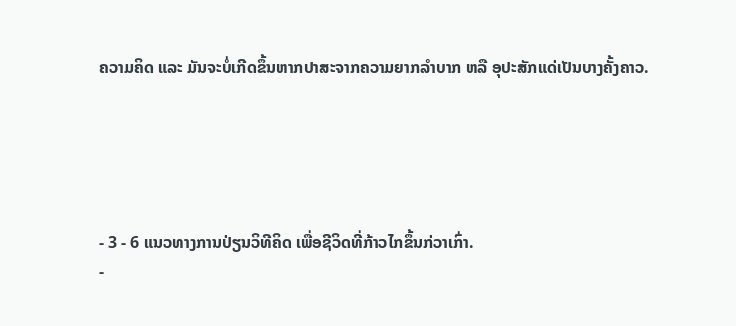ຄວາມຄິດ ແລະ ມັນຈະບໍ່ເກີດຂຶ້ນຫາກປາສະຈາກຄວາມຍາກລຳບາກ ຫລື ອຸປະສັກແດ່ເປັນບາງຄັ້ງຄາວ.





- 3 - 6 ແນວທາງການປ່ຽນວິທີຄິດ ເພື່ອຊີວິດທີ່ກ້າວໄກຂຶ້ນກ່ວາເກົ່າ.
-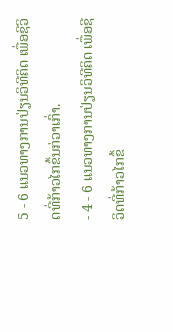5 - 6 ແນວທາງການປ່ຽນວິທີຄິດ ເພື່ອຊີວິດທີ່ກ້າວໄກຂຶ້ນກ່ວາເກົ່າ.
- 4 - 6 ແນວທາງການປ່ຽນວິທີຄິດ ເພື່ອຊີວິດທີ່ກ້າວໄກຂຶ້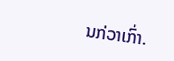ນກ່ວາເກົ່າ.